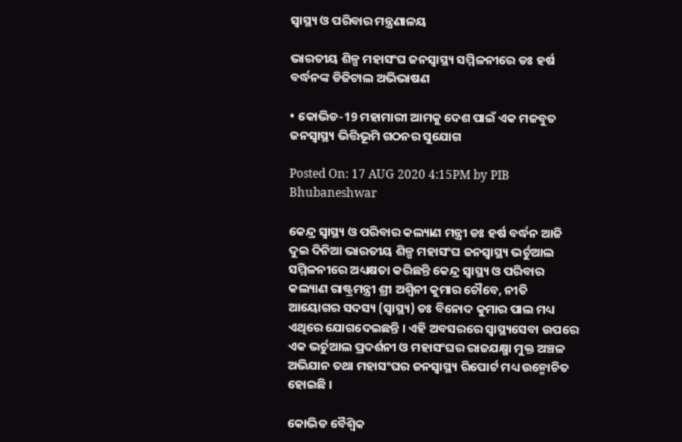ସ୍ୱାସ୍ଥ୍ୟ ଓ ପରିବାର ମନ୍ତ୍ରଣାଳୟ

ଭାରତୀୟ ଶିଳ୍ପ ମହାସଂଘ ଜନସ୍ୱାସ୍ଥ୍ୟ ସମ୍ମିଳନୀରେ ଡଃ ହର୍ଷ ବର୍ଦ୍ଧନଙ୍କ ଡିଜିଟାଲ ଅଭିଭାଷଣ

• କୋଭିଡ-19 ମହାମାରୀ ଆମକୁ ଦେଶ ପାଇଁ ଏକ ମଜବୁତ ଜନସ୍ୱାସ୍ଥ୍ୟ ଭିତ୍ତିଭୂମି ଗଠନର ସୁଯୋଗ

Posted On: 17 AUG 2020 4:15PM by PIB Bhubaneshwar

କେନ୍ଦ୍ର ସ୍ୱାସ୍ଥ୍ୟ ଓ ପରିବାର କଲ୍ୟାଣ ମନ୍ତ୍ରୀ ଡଃ ହର୍ଷ ବର୍ଦ୍ଧନ ଆଜି ଦୁଇ ଦିନିଆ ଭାରତୀୟ ଶିଳ୍ପ ମହାସଂଘ ଜନସ୍ୱାସ୍ଥ୍ୟ ଭର୍ଚୁଆଲ ସମ୍ମିଳନୀରେ ଅଧ୍ୟକ୍ଷତା କରିଛନ୍ତି କେନ୍ଦ୍ର ସ୍ୱାସ୍ଥ୍ୟ ଓ ପରିବାର କଲ୍ୟାଣ ରାଷ୍ଟ୍ରମନ୍ତ୍ରୀ ଶ୍ରୀ ଅଶ୍ୱିନୀ କୁମାର ଚୌବେ, ନୀତି ଆୟୋଗର ସଦସ୍ୟ (ସ୍ୱାସ୍ଥ୍ୟ) ଡଃ ବିନୋଦ କୁମାର ପାଲ ମଧ୍ୟ ଏଥିରେ ଯୋଗଦେଇଛନ୍ତି । ଏହି ଅବସରରେ ସ୍ୱାସ୍ଥ୍ୟସେବା ଉପରେ ଏକ ଭର୍ଚୁଆଲ ପ୍ରଦର୍ଶନୀ ଓ ମହାସଂଘର ରାଜଯକ୍ଷ୍ମା ମୁକ୍ତ ଅଞ୍ଚଳ ଅଭିଯାନ ତଥା ମହାସଂଘର ଜନସ୍ୱାସ୍ଥ୍ୟ ରିପୋର୍ଟ ମଧ୍ୟ ଉନ୍ମୋଚିତ ହୋଇଛି ।

କୋଭିଡ ବୈଶ୍ଵିକ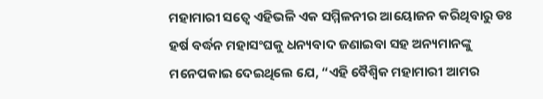ମହାମାରୀ ସତ୍ଵେ ଏହିଭଳି ଏକ ସମ୍ମିଳନୀର ଆୟୋଜନ କରିଥିବାରୁ ଡଃ ହର୍ଷ ବର୍ଦ୍ଧନ ମହାସଂଘକୁ ଧନ୍ୟବାଦ ଜଣାଇବା ସହ ଅନ୍ୟମାନଙ୍କୁ ମନେପକାଇ ଦେଇଥିଲେ ଯେ, “ଏହି ବୈଶ୍ଵିକ ମହାମାରୀ ଆମର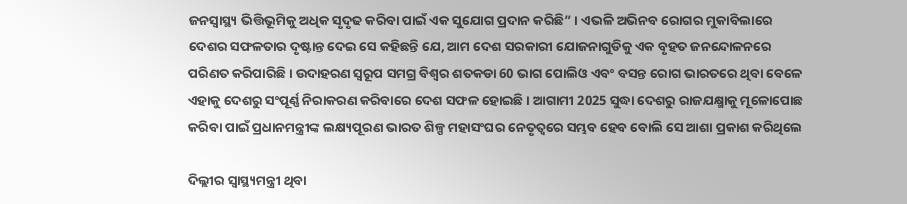ଜନସ୍ୱାସ୍ଥ୍ୟ ଭିତ୍ତିଭୂମିକୁ ଅଧିକ ସୃଦୃଢ କରିବା ପାଇଁ ଏକ ସୁଯୋଗ ପ୍ରଦାନ କରିଛି” । ଏଭଳି ଅଭିନବ ରୋଗର ମୁକାବିଲାରେ ଦେଶର ସଫଳତାର ଦୃଷ୍ଟାନ୍ତ ଦେଇ ସେ କହିଛନ୍ତି ଯେ, ଆମ ଦେଶ ସରକାରୀ ଯୋଜନାଗୁଡିକୁ ଏକ ବୃହତ ଜନନ୍ଦୋଳନରେ ପରିଣତ କରିପାରିଛି । ଉଦାହରଣ ସ୍ୱରୂପ ସମଗ୍ର ବିଶ୍ଵର ଶତକଡା 60 ଭାଗ ପୋଲିଓ ଏବଂ ବସନ୍ତ ରୋଗ ଭାରତରେ ଥିବା ବେଳେ ଏହାକୁ ଦେଶରୁ ସଂପୂର୍ଣ୍ଣ ନିରାକରଣ କରିବାରେ ଦେଶ ସଫଳ ହୋଇଛି । ଆଗାମୀ 2025 ସୁଦ୍ଧା ଦେଶରୁ ରାଜଯକ୍ଷ୍ମାକୁ ମୂଳୋପୋଛ କରିବା ପାଇଁ ପ୍ରଧାନମନ୍ତ୍ରୀଙ୍କ ଲକ୍ଷ୍ୟପୂରଣ ଭାରତ ଶିଳ୍ପ ମହାସଂଘର ନେତୃତ୍ଵରେ ସମ୍ଭବ ହେବ ବୋଲି ସେ ଆଶା ପ୍ରକାଶ କରିଥିଲେ

ଦିଲ୍ଲୀର ସ୍ଵାସ୍ଥ୍ୟମନ୍ତ୍ରୀ ଥିବା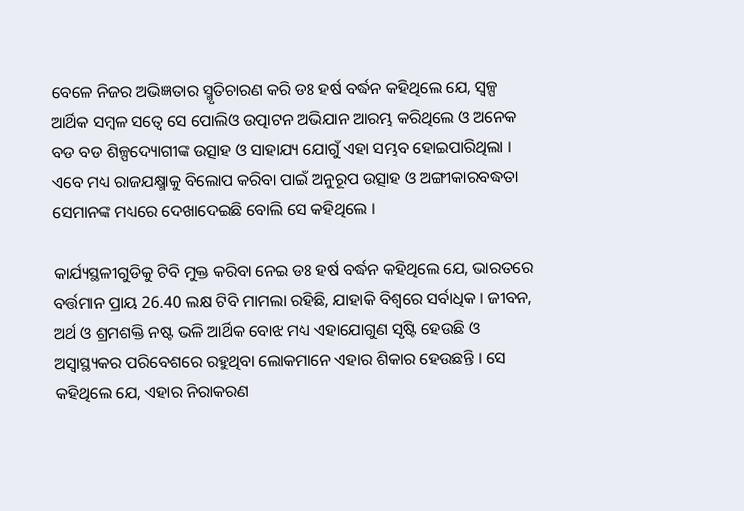ବେଳେ ନିଜର ଅଭିଜ୍ଞତାର ସ୍ମୃତିଚାରଣ କରି ଡଃ ହର୍ଷ ବର୍ଦ୍ଧନ କହିଥିଲେ ଯେ, ସ୍ୱଳ୍ପ ଆର୍ଥିକ ସମ୍ବଳ ସତ୍ଵେ ସେ ପୋଲିଓ ଉତ୍ପାଟନ ଅଭିଯାନ ଆରମ୍ଭ କରିଥିଲେ ଓ ଅନେକ ବଡ ବଡ ଶିଳ୍ପଦ୍ୟୋଗୀଙ୍କ ଉତ୍ସାହ ଓ ସାହାଯ୍ୟ ଯୋଗୁଁ ଏହା ସମ୍ଭବ ହୋଇପାରିଥିଲା । ଏବେ ମଧ୍ୟ ରାଜଯକ୍ଷ୍ମାକୁ ବିଲୋପ କରିବା ପାଇଁ ଅନୁରୂପ ଉତ୍ସାହ ଓ ଅଙ୍ଗୀକାରବଦ୍ଧତା ସେମାନଙ୍କ ମଧ୍ୟରେ ଦେଖାଦେଇଛି ବୋଲି ସେ କହିଥିଲେ ।

କାର୍ଯ୍ୟସ୍ଥଳୀଗୁଡିକୁ ଟିବି ମୁକ୍ତ କରିବା ନେଇ ଡଃ ହର୍ଷ ବର୍ଦ୍ଧନ କହିଥିଲେ ଯେ, ଭାରତରେ ବର୍ତ୍ତମାନ ପ୍ରାୟ 26.40 ଲକ୍ଷ ଟିବି ମାମଲା ରହିଛି, ଯାହାକି ବିଶ୍ଵରେ ସର୍ବାଧିକ । ଜୀବନ, ଅର୍ଥ ଓ ଶ୍ରମଶକ୍ତି ନଷ୍ଟ ଭଳି ଆର୍ଥିକ ବୋଝ ମଧ୍ୟ ଏହାଯୋଗୁଣ ସୃଷ୍ଟି ହେଉଛି ଓ ଅସ୍ଵାସ୍ଥ୍ୟକର ପରିବେଶରେ ରହୁଥିବା ଲୋକମାନେ ଏହାର ଶିକାର ହେଉଛନ୍ତି । ସେ କହିଥିଲେ ଯେ, ଏହାର ନିରାକରଣ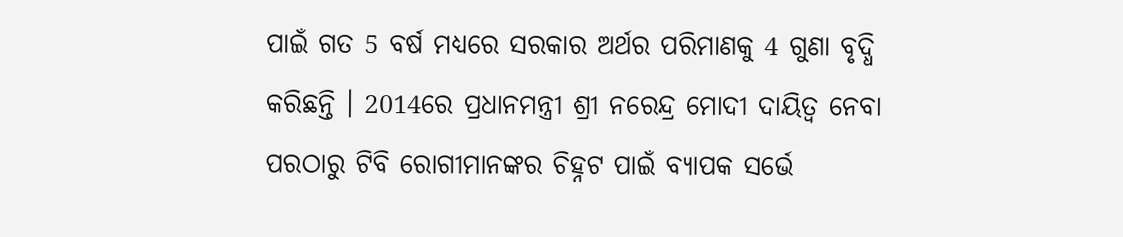ପାଇଁ ଗତ 5 ବର୍ଷ ମଧ୍ୟରେ ସରକାର ଅର୍ଥର ପରିମାଣକୁ 4 ଗୁଣା ବୃଦ୍ଧି କରିଛନ୍ତି । 2014ରେ ପ୍ରଧାନମନ୍ତ୍ରୀ ଶ୍ରୀ ନରେନ୍ଦ୍ର ମୋଦୀ ଦାୟିତ୍ଵ ନେବା ପରଠାରୁ ଟିବି ରୋଗୀମାନଙ୍କର ଚିହ୍ନଟ ପାଇଁ ବ୍ୟାପକ ସର୍ଭେ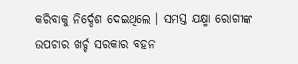କରିବାକୁ ନିର୍ଦ୍ଦେଶ ଦେଇଥିଲେ । ସମସ୍ତ ଯକ୍ଷ୍ମା ରୋଗୀଙ୍କ ଉପଚାର ଖର୍ଚ୍ଚ ସରକାର ବହନ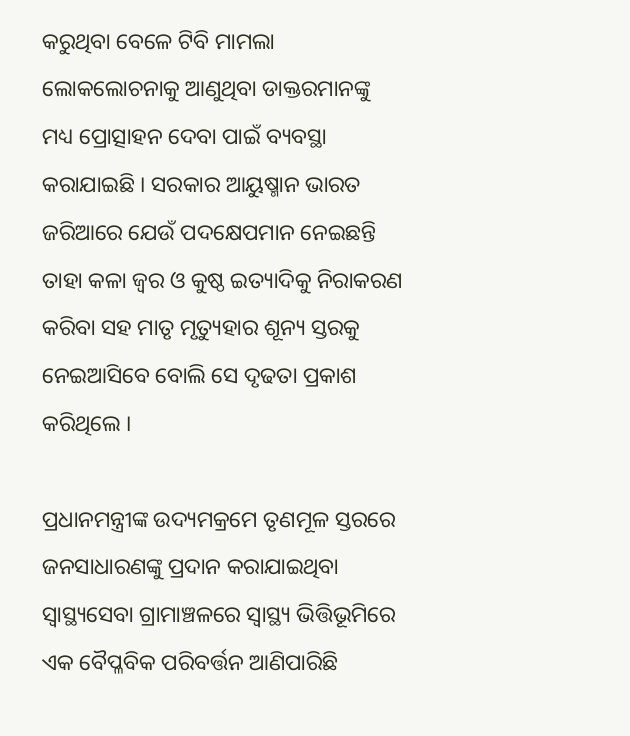କରୁଥିବା ବେଳେ ଟିବି ମାମଲା ଲୋକଲୋଚନାକୁ ଆଣୁଥିବା ଡାକ୍ତରମାନଙ୍କୁ ମଧ୍ୟ ପ୍ରୋତ୍ସାହନ ଦେବା ପାଇଁ ବ୍ୟବସ୍ଥା କରାଯାଇଛି । ସରକାର ଆୟୁଷ୍ମାନ ଭାରତ ଜରିଆରେ ଯେଉଁ ପଦକ୍ଷେପମାନ ନେଇଛନ୍ତି ତାହା କଳା ଜ୍ଵର ଓ କୁଷ୍ଠ ଇତ୍ୟାଦିକୁ ନିରାକରଣ କରିବା ସହ ମାତୃ ମୃତ୍ୟୁହାର ଶୂନ୍ୟ ସ୍ତରକୁ ନେଇଆସିବେ ବୋଲି ସେ ଦୃଢତା ପ୍ରକାଶ କରିଥିଲେ ।

ପ୍ରଧାନମନ୍ତ୍ରୀଙ୍କ ଉଦ୍ୟମକ୍ରମେ ତୃଣମୂଳ ସ୍ତରରେ ଜନସାଧାରଣଙ୍କୁ ପ୍ରଦାନ କରାଯାଇଥିବା ସ୍ଵାସ୍ଥ୍ୟସେବା ଗ୍ରାମାଞ୍ଚଳରେ ସ୍ୱାସ୍ଥ୍ୟ ଭିତ୍ତିଭୂମିରେ ଏକ ବୈପ୍ଳବିକ ପରିବର୍ତ୍ତନ ଆଣିପାରିଛି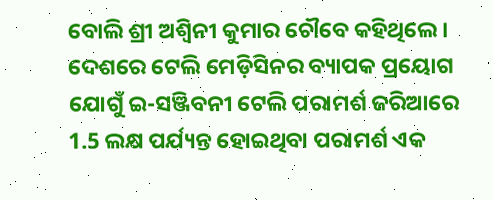ବୋଲି ଶ୍ରୀ ଅଶ୍ଵିନୀ କୁମାର ଚୌବେ କହିଥିଲେ । ଦେଶରେ ଟେଲି ମେଡ଼ିସିନର ବ୍ୟାପକ ପ୍ରୟୋଗ ଯୋଗୁଁ ଇ-ସଞ୍ଜିବନୀ ଟେଲି ପରାମର୍ଶ ଜରିଆରେ 1.5 ଲକ୍ଷ ପର୍ଯ୍ୟନ୍ତ ହୋଇଥିବା ପରାମର୍ଶ ଏକ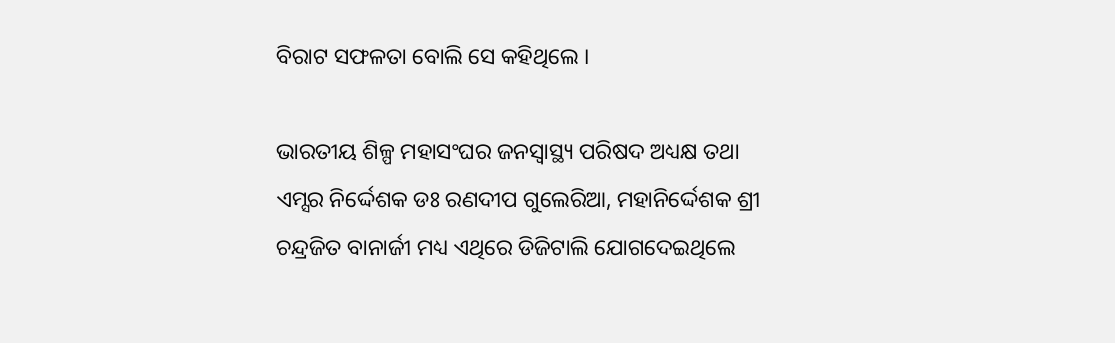ବିରାଟ ସଫଳତା ବୋଲି ସେ କହିଥିଲେ ।

ଭାରତୀୟ ଶିଳ୍ପ ମହାସଂଘର ଜନସ୍ୱାସ୍ଥ୍ୟ ପରିଷଦ ଅଧ୍ୟକ୍ଷ ତଥା ଏମ୍ସର ନିର୍ଦ୍ଦେଶକ ଡଃ ରଣଦୀପ ଗୁଲେରିଆ, ମହାନିର୍ଦ୍ଦେଶକ ଶ୍ରୀ ଚନ୍ଦ୍ରଜିତ ବାନାର୍ଜୀ ମଧ୍ୟ ଏଥିରେ ଡିଜିଟାଲି ଯୋଗଦେଇଥିଲେ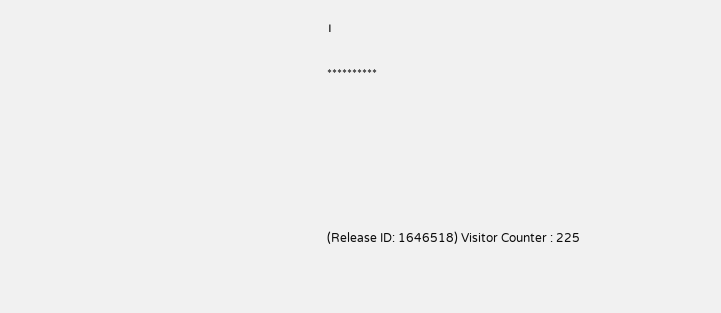।

**********






(Release ID: 1646518) Visitor Counter : 225